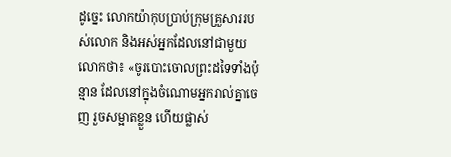ដូច្នេះ លោកយ៉ាកុបប្រាប់ក្រុមគ្រួសាររបស់លោក និងអស់អ្នកដែលនៅជាមួយលោកថា៖ «ចូរបោះចោលព្រះដទៃទាំងប៉ុន្មាន ដែលនៅក្នុងចំណោមអ្នករាល់គ្នាចេញ រួចសម្អាតខ្លួន ហើយផ្លាស់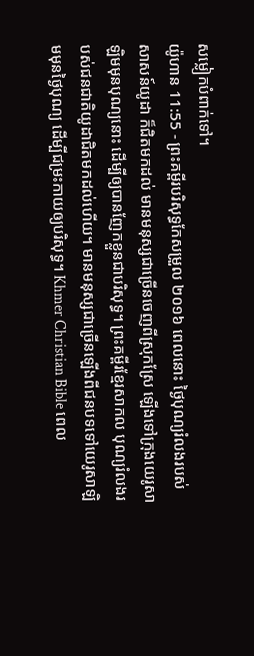សម្លៀកបំពាក់ទៅ។
យ៉ូហាន 11:55 - ព្រះគម្ពីរបរិសុទ្ធកែសម្រួល ២០១៦ ពេលនោះ ថ្ងៃបុណ្យរំលងរបស់សាសន៍យូដា ក៏ជិតមកដល់ មានមនុស្សជាច្រើនចេញពីស្រុកស្រែ ឡើងទៅក្រុងយេរូសាឡិមមុនបុណ្យនោះ ដើម្បីឲ្យបានញែកខ្លួនជាបរិសុទ្ធ។ ព្រះគម្ពីរខ្មែរសាកល បុណ្យរំលងរបស់ជនជាតិយូដាជិតមកដល់ហើយ។ មានមនុស្សជាច្រើនឡើងពីជនបទទៅយេរូសាឡិមមុនថ្ងៃបុណ្យ ដើម្បីជម្រះកាយឲ្យបរិសុទ្ធ។ Khmer Christian Bible ពេល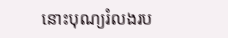នោះបុណ្យរំលងរប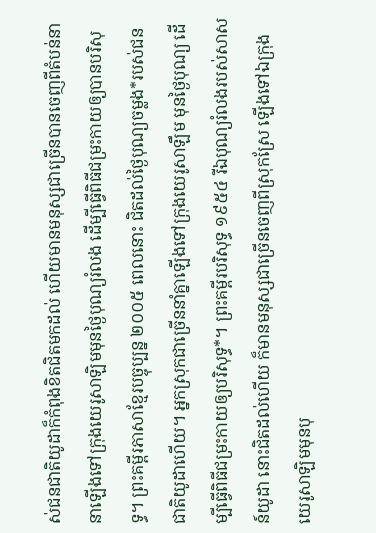ស់ជនជាតិយូដាក៏កំពុងខិតជិតមកដល់ ហើយមានមនុស្សជាច្រើនបានចេញពីតំបន់នានាឡើងទៅក្រុងយេរូសាឡិមមុនថ្ងៃបុណ្យរំលង ដើម្បីធ្វើពិធីជម្រះកាយឲ្យបានបរិសុទ្ធ។ ព្រះគម្ពីរភាសាខ្មែរបច្ចុប្បន្ន ២០០៥ ពេលនោះ ជិតដល់ថ្ងៃបុណ្យចម្លង*របស់ជនជាតិយូដាហើយ។ អ្នកស្រុកជាច្រើននាំគ្នាឡើងទៅក្រុងយេរូសាឡឹម មុនថ្ងៃបុណ្យ ដើម្បីធ្វើពិធីជម្រះកាយឲ្យបរិសុទ្ធ*។ ព្រះគម្ពីរបរិសុទ្ធ ១៩៥៤ រីឯបុណ្យរំលងរបស់សាសន៍យូដា នោះជិតដល់ហើយ ក៏មានមនុស្សជាច្រើនចេញពីស្រុកស្រែ ឡើងទៅឯក្រុងយេរូសាឡិមមុនបុ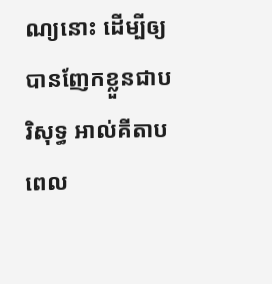ណ្យនោះ ដើម្បីឲ្យបានញែកខ្លួនជាបរិសុទ្ធ អាល់គីតាប ពេល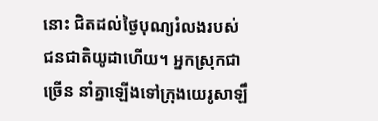នោះ ជិតដល់ថ្ងៃបុណ្យរំលងរបស់ជនជាតិយូដាហើយ។ អ្នកស្រុកជាច្រើន នាំគ្នាឡើងទៅក្រុងយេរូសាឡឹ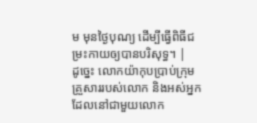ម មុនថ្ងៃបុណ្យ ដើម្បីធ្វើពិធីជម្រះកាយឲ្យបានបរិសុទ្ធ។ |
ដូច្នេះ លោកយ៉ាកុបប្រាប់ក្រុមគ្រួសាររបស់លោក និងអស់អ្នកដែលនៅជាមួយលោក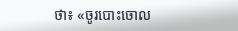ថា៖ «ចូរបោះចោល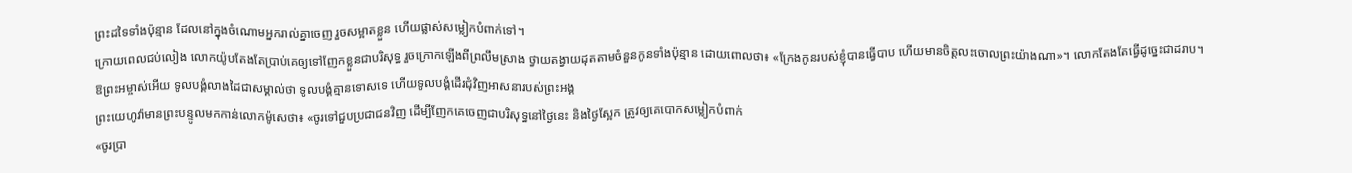ព្រះដទៃទាំងប៉ុន្មាន ដែលនៅក្នុងចំណោមអ្នករាល់គ្នាចេញ រួចសម្អាតខ្លួន ហើយផ្លាស់សម្លៀកបំពាក់ទៅ។
ក្រោយពេលជប់លៀង លោកយ៉ូបតែងតែប្រាប់គេឲ្យទៅញែកខ្លួនជាបរិសុទ្ធ រួចក្រោកឡើងពីព្រលឹមស្រាង ថ្វាយតង្វាយដុតតាមចំនួនកូនទាំងប៉ុន្មាន ដោយពោលថា៖ «ក្រែងកូនរបស់ខ្ញុំបានធ្វើបាប ហើយមានចិត្តលះចោលព្រះយ៉ាងណា»។ លោកតែងតែធ្វើដូច្នេះជាដរាប។
ឱព្រះអម្ចាស់អើយ ទូលបង្គំលាងដៃជាសម្គាល់ថា ទូលបង្គំគ្មានទោសទេ ហើយទូលបង្គំដើរជុំវិញអាសនារបស់ព្រះអង្គ
ព្រះយេហូវ៉ាមានព្រះបន្ទូលមកកាន់លោកម៉ូសេថា៖ «ចូរទៅជួបប្រជាជនវិញ ដើម្បីញែកគេចេញជាបរិសុទ្ធនៅថ្ងៃនេះ និងថ្ងៃស្អែក ត្រូវឲ្យគេបោកសម្លៀកបំពាក់
«ចូរប្រា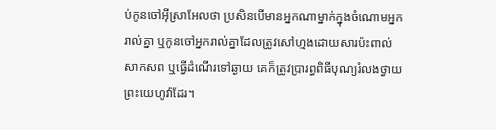ប់កូនចៅអ៊ីស្រាអែលថា ប្រសិនបើមានអ្នកណាម្នាក់ក្នុងចំណោមអ្នករាល់គ្នា ឬកូនចៅអ្នករាល់គ្នាដែលត្រូវសៅហ្មងដោយសារប៉ះពាល់សាកសព ឬធ្វើដំណើរទៅឆ្ងាយ គេក៏ត្រូវប្រារព្ធពិធីបុណ្យរំលងថ្វាយព្រះយេហូវ៉ាដែរ។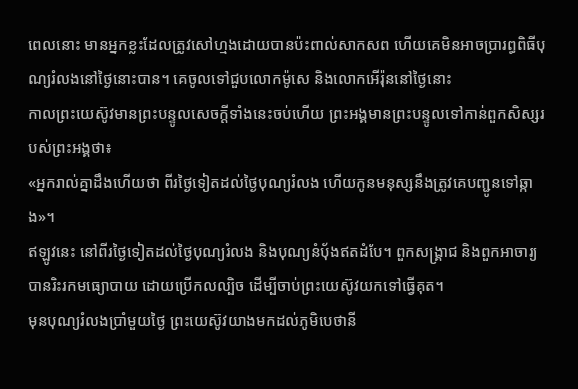ពេលនោះ មានអ្នកខ្លះដែលត្រូវសៅហ្មងដោយបានប៉ះពាល់សាកសព ហើយគេមិនអាចប្រារព្ធពិធីបុណ្យរំលងនៅថ្ងៃនោះបាន។ គេចូលទៅជួបលោកម៉ូសេ និងលោកអើរ៉ុននៅថ្ងៃនោះ
កាលព្រះយេស៊ូវមានព្រះបន្ទូលសេចក្តីទាំងនេះចប់ហើយ ព្រះអង្គមានព្រះបន្ទូលទៅកាន់ពួកសិស្សរបស់ព្រះអង្គថា៖
«អ្នករាល់គ្នាដឹងហើយថា ពីរថ្ងៃទៀតដល់ថ្ងៃបុណ្យរំលង ហើយកូនមនុស្សនឹងត្រូវគេបញ្ជូនទៅឆ្កាង»។
ឥឡូវនេះ នៅពីរថ្ងៃទៀតដល់ថ្ងៃបុណ្យរំលង និងបុណ្យនំបុ័ងឥតដំបែ។ ពួកសង្គ្រាជ និងពួកអាចារ្យបានរិះរកមធ្យោបាយ ដោយប្រើកលល្បិច ដើម្បីចាប់ព្រះយេស៊ូវយកទៅធ្វើគុត។
មុនបុណ្យរំលងប្រាំមួយថ្ងៃ ព្រះយេស៊ូវយាងមកដល់ភូមិបេថានី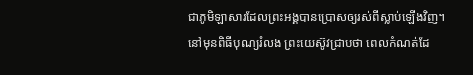ជាភូមិឡាសារដែលព្រះអង្គបានប្រោសឲ្យរស់ពីស្លាប់ឡើងវិញ។
នៅមុនពិធីបុណ្យរំលង ព្រះយេស៊ូវជ្រាបថា ពេលកំណត់ដែ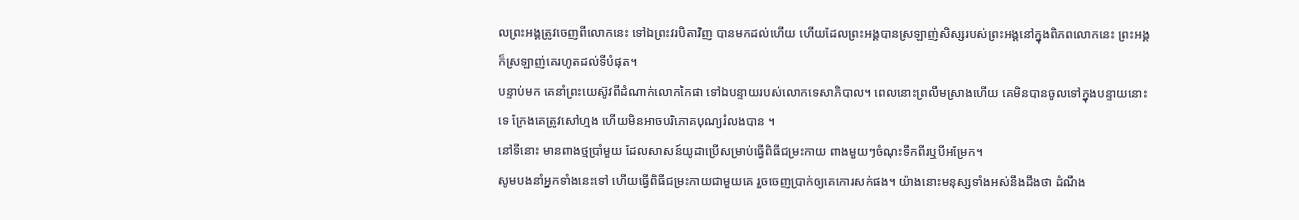លព្រះអង្គត្រូវចេញពីលោកនេះ ទៅឯព្រះវរបិតាវិញ បានមកដល់ហើយ ហើយដែលព្រះអង្គបានស្រឡាញ់សិស្សរបស់ព្រះអង្គនៅក្នុងពិភពលោកនេះ ព្រះអង្គក៏ស្រឡាញ់គេរហូតដល់ទីបំផុត។
បន្ទាប់មក គេនាំព្រះយេស៊ូវពីដំណាក់លោកកៃផា ទៅឯបន្ទាយរបស់លោកទេសាភិបាល។ ពេលនោះព្រលឹមស្រាងហើយ គេមិនបានចូលទៅក្នុងបន្ទាយនោះទេ ក្រែងគេត្រូវសៅហ្មង ហើយមិនអាចបរិភោគបុណ្យរំលងបាន ។
នៅទីនោះ មានពាងថ្មប្រាំមួយ ដែលសាសន៍យូដាប្រើសម្រាប់ធ្វើពិធីជម្រះកាយ ពាងមួយៗចំណុះទឹកពីរឬបីអម្រែក។
សូមបងនាំអ្នកទាំងនេះទៅ ហើយធ្វើពិធីជម្រះកាយជាមួយគេ រួចចេញប្រាក់ឲ្យគេកោរសក់ផង។ យ៉ាងនោះមនុស្សទាំងអស់នឹងដឹងថា ដំណឹង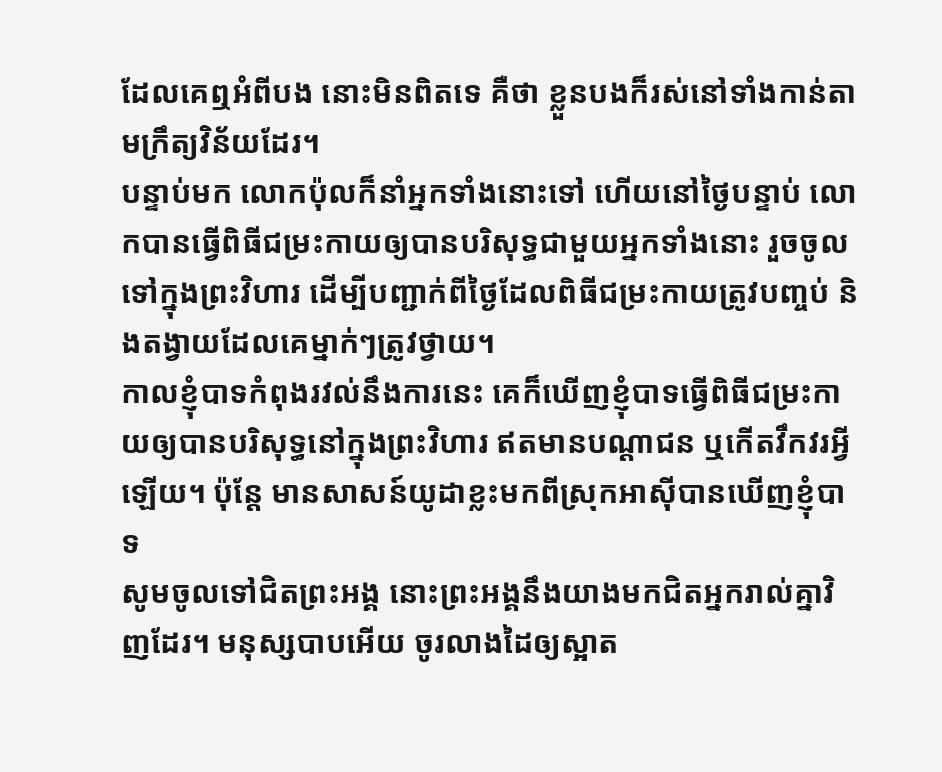ដែលគេឮអំពីបង នោះមិនពិតទេ គឺថា ខ្លួនបងក៏រស់នៅទាំងកាន់តាមក្រឹត្យវិន័យដែរ។
បន្ទាប់មក លោកប៉ុលក៏នាំអ្នកទាំងនោះទៅ ហើយនៅថ្ងៃបន្ទាប់ លោកបានធ្វើពិធីជម្រះកាយឲ្យបានបរិសុទ្ធជាមួយអ្នកទាំងនោះ រួចចូលទៅក្នុងព្រះវិហារ ដើម្បីបញ្ជាក់ពីថ្ងៃដែលពិធីជម្រះកាយត្រូវបញ្ចប់ និងតង្វាយដែលគេម្នាក់ៗត្រូវថ្វាយ។
កាលខ្ញុំបាទកំពុងរវល់នឹងការនេះ គេក៏ឃើញខ្ញុំបាទធ្វើពិធីជម្រះកាយឲ្យបានបរិសុទ្ធនៅក្នុងព្រះវិហារ ឥតមានបណ្ដាជន ឬកើតវឹកវរអ្វីឡើយ។ ប៉ុន្តែ មានសាសន៍យូដាខ្លះមកពីស្រុកអាស៊ីបានឃើញខ្ញុំបាទ
សូមចូលទៅជិតព្រះអង្គ នោះព្រះអង្គនឹងយាងមកជិតអ្នករាល់គ្នាវិញដែរ។ មនុស្សបាបអើយ ចូរលាងដៃឲ្យស្អាត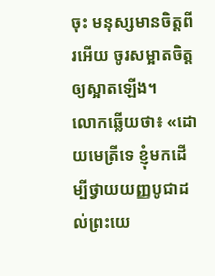ចុះ មនុស្សមានចិត្តពីរអើយ ចូរសម្អាតចិត្តឲ្យស្អាតឡើង។
លោកឆ្លើយថា៖ «ដោយមេត្រីទេ ខ្ញុំមកដើម្បីថ្វាយយញ្ញបូជាដល់ព្រះយេ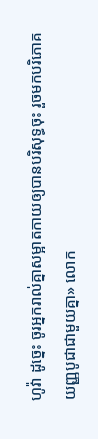ហូវ៉ា ដូច្នេះ ចូរអ្នករាល់គ្នាសម្អាតកាយឲ្យបានបរិសុទ្ធចុះ រួចមកបរិភោគយញ្ញបូជាជាមួយគ្នា» លោក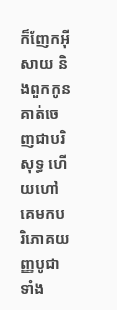ក៏ញែកអ៊ីសាយ និងពួកកូនគាត់ចេញជាបរិសុទ្ធ ហើយហៅគេមកបរិភោគយញ្ញបូជាទាំង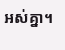អស់គ្នា។